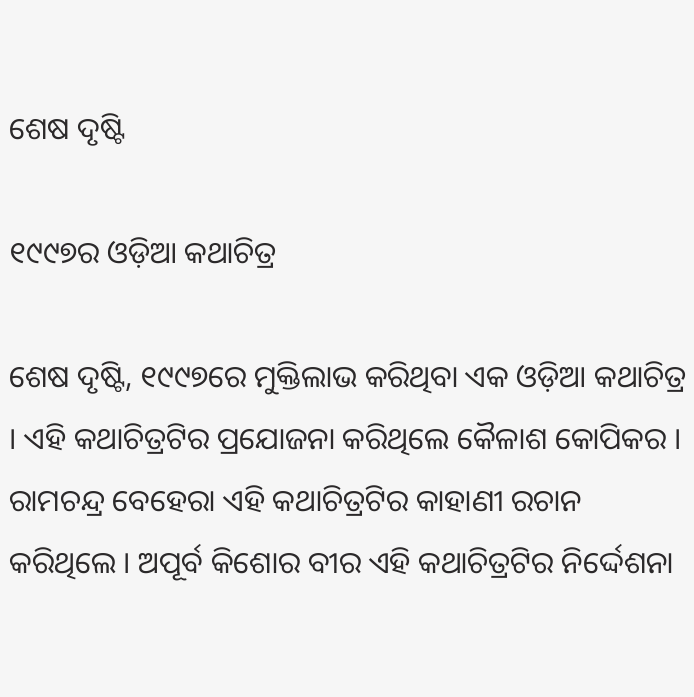ଶେଷ ଦୃଷ୍ଟି

୧୯୯୭ର ଓଡ଼ିଆ କଥାଚିତ୍ର

ଶେଷ ଦୃଷ୍ଟି, ୧୯୯୭ରେ ମୁକ୍ତିଲାଭ କରିଥିବା ଏକ ଓଡ଼ିଆ କଥାଚିତ୍ର । ଏହି କଥାଚିତ୍ରଟିର ପ୍ରଯୋଜନା କରିଥିଲେ କୈଳାଶ କୋପିକର । ରାମଚନ୍ଦ୍ର ବେହେରା ଏହି କଥାଚିତ୍ରଟିର କାହାଣୀ ରଚାନ କରିଥିଲେ । ଅପୂର୍ବ କିଶୋର ବୀର ଏହି କଥାଚିତ୍ରଟିର ନିର୍ଦ୍ଦେଶନା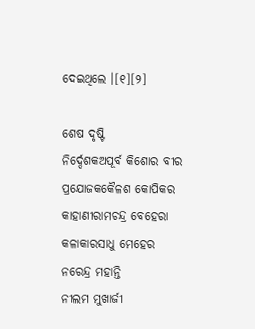ଦେଇଥିଲେ ।[୧][୨]

ଶେଷ ଦୃଷ୍ଟି
ନିର୍ଦ୍ଦେଶକଅପୂର୍ବ କିଶୋର ବୀର
ପ୍ରଯୋଜକକୈଳଶ କୋପିକର
କାହାଣୀରାମଚନ୍ଦ୍ର ବେହେରା
କଳାକାରସାଧୁ ମେହେର
ନରେନ୍ଦ୍ର ମହାନ୍ତି
ନୀଲମ ମୁଖାର୍ଜୀ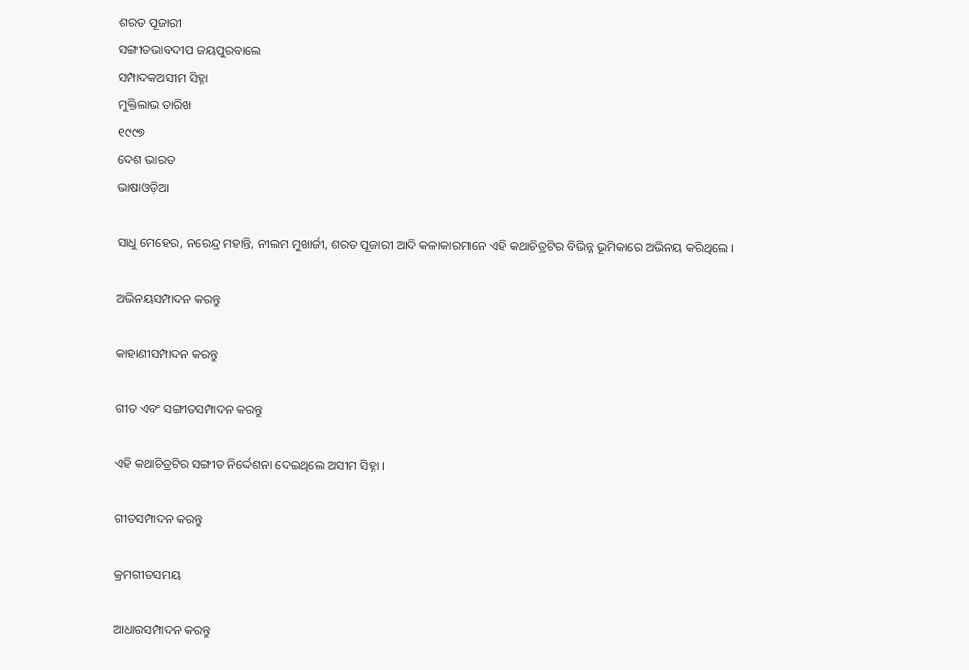ଶରତ ପୂଜାରୀ
ସଙ୍ଗୀତଭାବଦୀପ ଜୟପୁରବାଲେ
ସମ୍ପାଦକଅସୀମ ସିହ୍ନା
ମୁକ୍ତିଲାଭ ତାରିଖ
୧୯୯୭
ଦେଶ ଭାରତ
ଭାଷାଓଡ଼ିଆ

ସାଧୁ ମେହେର, ନରେନ୍ଦ୍ର ମହାନ୍ତି, ନୀଲମ ମୁଖାର୍ଜୀ, ଶରତ ପୂଜାରୀ ଆଦି କଳାକାରମାନେ ଏହି କଥାଚିତ୍ରଟିର ବିଭିନ୍ନ ଭୂମିକାରେ ଅଭିନୟ କରିଥିଲେ ।

ଅଭିନୟସମ୍ପାଦନ କରନ୍ତୁ

କାହାଣୀସମ୍ପାଦନ କରନ୍ତୁ

ଗୀତ ଏବଂ ସଙ୍ଗୀତସମ୍ପାଦନ କରନ୍ତୁ

ଏହି କଥାଚିତ୍ରଟିର ସଙ୍ଗୀତ ନିର୍ଦ୍ଦେଶନା ଦେଇଥିଲେ ଅସୀମ ସିହ୍ନା ।

ଗୀତସମ୍ପାଦନ କରନ୍ତୁ

କ୍ରମଗୀତସମୟ

ଆଧାରସମ୍ପାଦନ କରନ୍ତୁ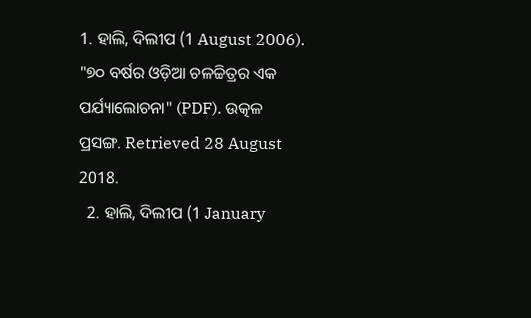1. ହାଲି, ଦିଲୀପ (1 August 2006). "୭୦ ବର୍ଷର ଓଡ଼ିଆ ଚଳଚ୍ଚିତ୍ରର ଏକ ପର୍ଯ୍ୟାଲୋଚନା" (PDF). ଉତ୍କଳ ପ୍ରସଙ୍ଗ. Retrieved 28 August 2018.
  2. ହାଲି, ଦିଲୀପ (1 January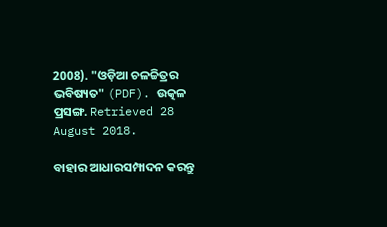2008). "ଓଡ଼ିଆ ଚଳଚ୍ଚିତ୍ରର ଭବିଷ୍ୟତ" (PDF). ଉତ୍କଳ ପ୍ରସଙ୍ଗ. Retrieved 28 August 2018.

ବାହାର ଆଧାରସମ୍ପାଦନ କରନ୍ତୁ